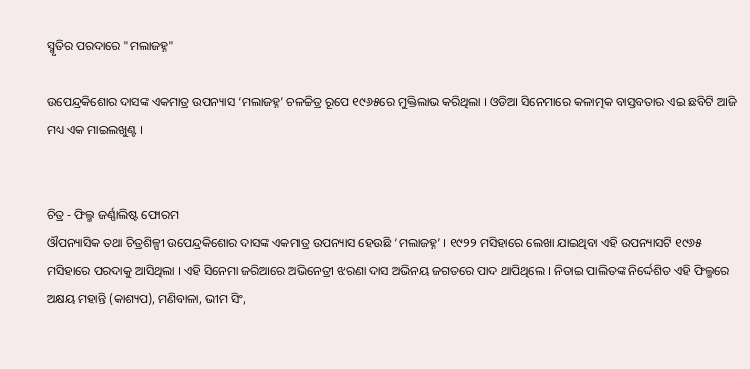ସ୍ମୃତିର ପରଦାରେ "ମଲାଜହ୍ନ"

ଉପେନ୍ଦ୍ରକିଶୋର ଦାସଙ୍କ ଏକମାତ୍ର ଉପନ୍ୟାସ ‘ମଲାଜହ୍ନ’ ଚଳଚ୍ଚିତ୍ର ରୂପେ ୧୯୬୫ରେ ମୁକ୍ତିଲାଭ କରିଥିଲା । ଓଡିଆ ସିନେମାରେ କଳାତ୍ମକ ବାସ୍ତବତାର ଏଇ ଛବିଟି ଆଜି ମଧ୍ୟ ଏକ ମାଇଲଖୁଣ୍ଟ ।


ଚିତ୍ର - ଫିଲ୍ମ ଜର୍ଣ୍ଣାଲିଷ୍ଟ ଫୋରମ
ଔପନ୍ୟାସିକ ତଥା ଚିତ୍ରଶିଳ୍ପୀ ଉପେନ୍ଦ୍ରକିଶୋର ଦାସଙ୍କ ଏକମାତ୍ର ଉପନ୍ୟାସ ହେଉଛି ‘ମଲାଜହ୍ନ’ । ୧୯୨୨ ମସିହାରେ ଲେଖା ଯାଇଥିବା ଏହି ଉପନ୍ୟାସଟି ୧୯୬୫ ମସିହାରେ ପରଦାକୁ ଆସିଥିଲା । ଏହି ସିନେମା ଜରିଆରେ ଅଭିନେତ୍ରୀ ଝରଣା ଦାସ ଅଭିନୟ ଜଗତରେ ପାଦ ଥାପିଥିଲେ । ନିତାଇ ପାଲିତଙ୍କ ନିର୍ଦ୍ଦେଶିତ ଏହି ଫିଲ୍ମରେ ଅକ୍ଷୟ ମହାନ୍ତି (କାଶ୍ୟପ), ମଣିବାଳା, ଭୀମ ସିଂ,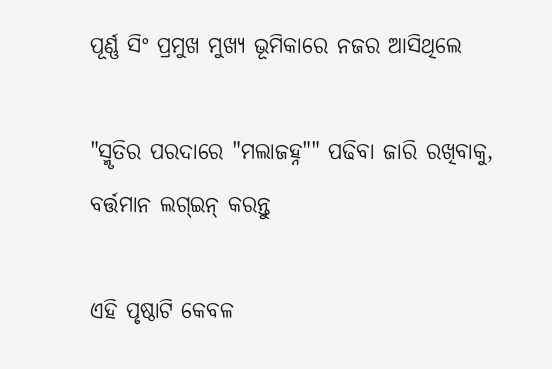ପୂର୍ଣ୍ଣ ସିଂ ପ୍ରମୁଖ ମୁଖ୍ୟ ଭୂମିକାରେ ନଜର ଆସିଥିଲେ

"ସ୍ମୃତିର ପରଦାରେ "ମଲାଜହ୍ନ"" ପଢିବା ଜାରି ରଖିବାକୁ, ବର୍ତ୍ତମାନ ଲଗ୍ଇନ୍ କରନ୍ତୁ

ଏହି ପୃଷ୍ଠାଟି କେବଳ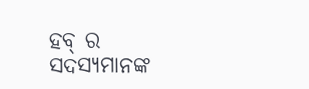ହବ୍ ର ସଦସ୍ୟମାନଙ୍କ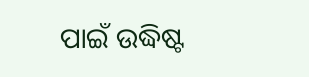ପାଇଁ ଉଦ୍ଧିଷ୍ଟ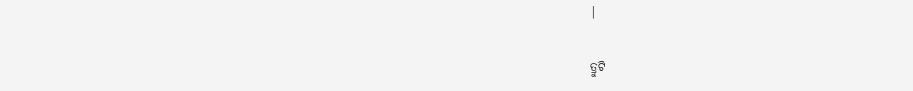|

ତ୍ରୁଟି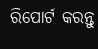ରିପୋର୍ଟ କରନ୍ତୁ